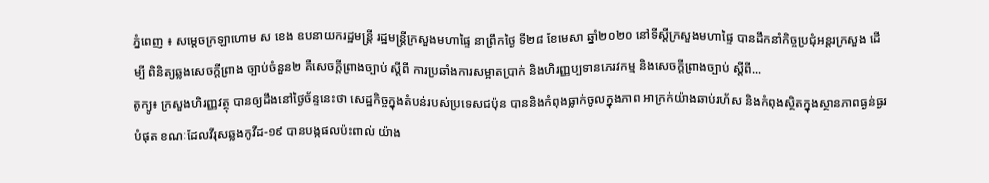ភ្នំពេញ ៖ សម្តេចក្រឡាហោម ស ខេង ឧបនាយករដ្ឋមន្រ្តី រដ្ឋមន្រ្តីក្រសួងមហាផ្ទៃ នាព្រឹកថ្ងៃ ទី២៨ ខែមេសា ឆ្នាំ២០២០ នៅទីស្តីក្រសួងមហាផ្ទៃ បានដឹកនាំកិច្ចប្រជុំអន្តរក្រសួង ដើម្បី ពិនិត្យឆ្លងសេចក្តីព្រាង ច្បាប់ចំនួន២ គឺសេចក្តីព្រាងច្បាប់ ស្តីពី ការប្រឆាំងការសម្អាតប្រាក់ និងហិរញ្ញប្បទានភេរវកម្ម និងសេចក្តីព្រាងច្បាប់ ស្តីពី...
តូក្យូ៖ ក្រសួងហិរញ្ញវត្ថុ បានឲ្យដឹងនៅថ្ងៃច័ន្ទនេះថា សេដ្ឋកិច្ចក្នុងតំបន់របស់ប្រទេសជប៉ុន បាននិងកំពុងធ្លាក់ចូលក្នុងភាព អាក្រក់យ៉ាងឆាប់រហ័ស និងកំពុងស្ថិតក្នុងស្ថានភាពធ្ងន់ធ្ងរបំផុត ខណៈដែលវីរុសឆ្លងកូវីដ-១៩ បានបង្កផលប៉ះពាល់ យ៉ាង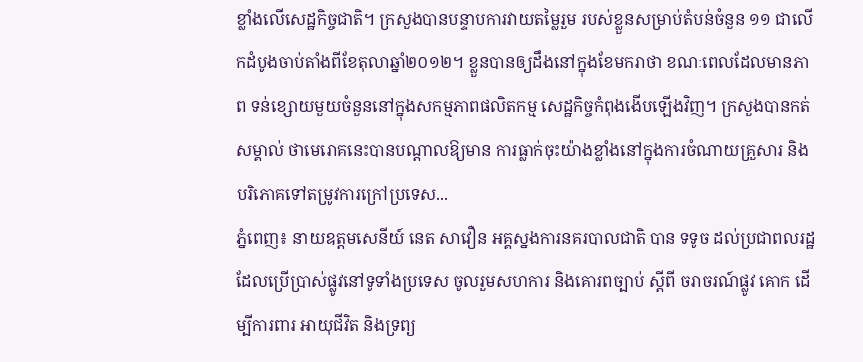ខ្លាំងលេីសេដ្ឋកិច្ចជាតិ។ ក្រសួងបានបន្ទាបការវាយតម្លៃរួម របស់ខ្លួនសម្រាប់តំបន់ចំនួន ១១ ជាលើកដំបូងចាប់តាំងពីខែតុលាឆ្នាំ២០១២។ ខ្លួនបានឲ្យដឹងនៅក្នុងខែមករាថា ខណៈពេលដែលមានភាព ទន់ខ្សោយមួយចំនួននៅក្នុងសកម្មភាពផលិតកម្ម សេដ្ឋកិច្ចកំពុងងើបឡើងវិញ។ ក្រសួងបានកត់សម្គាល់ ថាមេរោគនេះបានបណ្តាលឱ្យមាន ការធ្លាក់ចុះយ៉ាងខ្លាំងនៅក្នុងការចំណាយគ្រួសារ និងបរិភោគទៅតម្រូវការក្រៅប្រទេស...
ភ្នំពេញ៖ នាយឧត្តមសេនីយ៍ នេត សាវឿន អគ្គស្នងការនគរបាលជាតិ បាន ទទូច ដល់ប្រជាពលរដ្ឋ ដែលប្រើប្រាស់ផ្លូវនៅទូទាំងប្រទេស ចូលរួមសហការ និងគោរពច្បាប់ ស្ដីពី ចរាចរណ៍ផ្លូវ គោក ដើម្បីការពារ អាយុជីវិត និងទ្រព្យ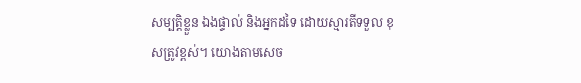សម្បត្តិខ្លួន ឯងផ្ទាល់ និងអ្នកដទៃ ដោយស្មារតីទទួល ខុសត្រូវខ្ពស់។ យោងតាមសេច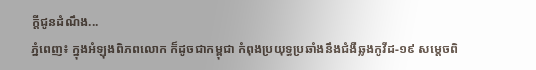ក្ដីជូនដំណឹង...
ភ្នំពេញ៖ ក្នុងអំឡុងពិភពលោក ក៏ដូចជាកម្ពុជា កំពុងប្រយុទ្ធប្រឆាំងនឹងជំងឺឆ្លងកូវីដ-១៩ សម្ដេចពិ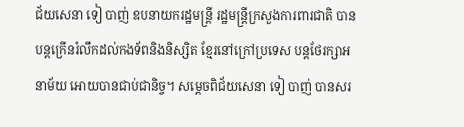ជ័យសេនា ទៀ បាញ់ ឧបនាយករដ្ឋមន្រ្តី រដ្ឋមន្រ្តីក្រសួងការពារជាតិ បានបន្តក្រើនរំលឹកដល់កងទ័ពនិងនិស្សិត ខ្មែរនៅក្រៅប្រទេស បន្តថែរក្សាអនាម័យ អោយបានជាប់ជានិច្ច។ សម្ដេចពិជ័យសេនា ទៀ បាញ់ បានសរ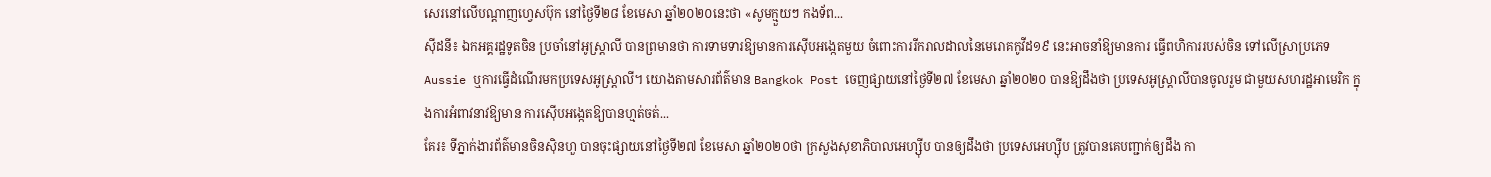សេរនៅលើបណ្ដាញហ្វេសប៊ុក នៅថ្ងៃទី២៨ ខែមេសា ឆ្នាំ២០២០នេះថា «សូមក្មួយៗ កងទ័ព...
ស៊ីដនី៖ ឯកអគ្គរដ្ឋទូតចិន ប្រចាំនៅអូស្រ្តាលី បានព្រមានថា ការទាមទារឱ្យមានការស៊ើបអង្កេតមួយ ចំពោះការរីករាលដាលនៃមេរោគកូវីដ១៩ នេះអាចនាំឱ្យមានការ ធ្វើពហិការរបស់ចិន ទៅលើស្រាប្រភេទ Aussie ឬការធ្វើដំណើរមកប្រទេសអូស្រ្តាលី។ យោងតាមសារព័ត៌មាន Bangkok Post ចេញផ្សាយនៅថ្ងៃទី២៧ ខែមេសា ឆ្នាំ២០២០ បានឱ្យដឹងថា ប្រទេសអូស្រ្តាលីបានចូលរួម ជាមួយសហរដ្ឋអាមេរិក ក្នុងការអំពាវនាវឱ្យមាន ការស៊ើបអង្កេតឱ្យបានហ្មត់ចត់...
គែរ៖ ទីភ្នាក់ងារព័ត៌មានចិនស៊ិនហួ បានចុះផ្សាយនៅថ្ងៃទី២៧ ខែមេសា ឆ្នាំ២០២០ថា ក្រសួងសុខាភិបាលអេហ្ស៊ីប បានឲ្យដឹងថា ប្រទេសអេហ្ស៊ីប ត្រូវបានគេបញ្ជាក់ឲ្យដឹង កា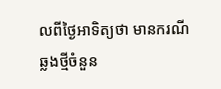លពីថ្ងៃអាទិត្យថា មានករណីឆ្លងថ្មីចំនួន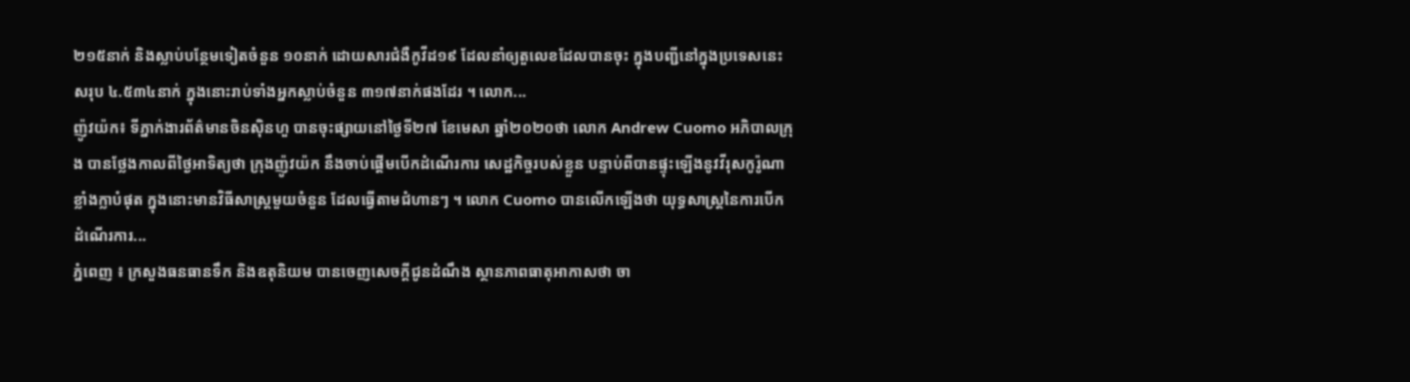២១៥នាក់ និងស្លាប់បន្ថែមទៀតចំនួន ១០នាក់ ដោយសារជំងឺកូវីដ១៩ ដែលនាំឲ្យតួលេខដែលបានចុះ ក្នុងបញ្ជីនៅក្នុងប្រទេសនេះសរុប ៤.៥៣៤នាក់ ក្នុងនោះរាប់ទាំងអ្នកស្លាប់ចំនួន ៣១៧នាក់ផងដែរ ។ លោក...
ញ៉ូវយ៉ក៖ ទីភ្នាក់ងារព័ត៌មានចិនស៊ិនហួ បានចុះផ្សាយនៅថ្ងៃទី២៧ ខែមេសា ឆ្នាំ២០២០ថា លោក Andrew Cuomo អភិបាលក្រុង បានថ្លែងកាលពីថ្ងៃអាទិត្យថា ក្រុងញ៉ូវយ៉ក នឹងចាប់ផ្តើមបើកដំណើរការ សេដ្ឋកិច្ចរបស់ខ្លួន បន្ទាប់ពីបានផ្ទុះឡើងនូវវីរុសកូរ៉ូណា ខ្លាំងក្លាបំផុត ក្នុងនោះមានវិធីសាស្ត្រមួយចំនួន ដែលធ្វើតាមជំហានៗ ។ លោក Cuomo បានលើកឡើងថា យុទ្ធសាស្ត្រនៃការបើកដំណើរការ...
ភ្នំពេញ ៖ ក្រសួងធនធានទឹក និងឧតុនិយម បានចេញសេចក្តីជូនដំណឹង ស្ថានភាពធាតុអាកាសថា ចា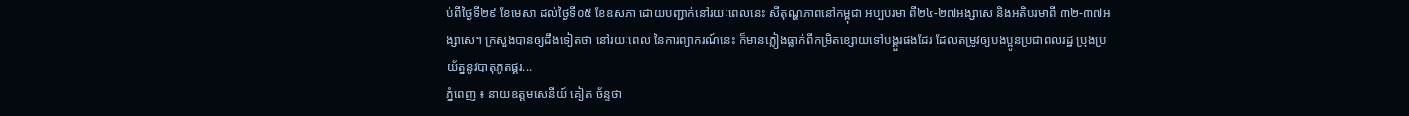ប់ពីថ្ងៃទី២៩ ខែមេសា ដល់ថ្ងៃទី០៥ ខែឧសភា ដោយបញ្ជាក់នៅរយៈពេលនេះ សីតុណ្ហភាពនៅកម្ពុជា អប្បបរមា ពី២៤-២៧អង្សាសេ និងអតិបរមាពី ៣២-៣៧អង្សាសេ។ ក្រសួងបានឲ្យដឹងទៀតថា នៅរយៈពេល នៃការព្យាករណ៍នេះ ក៏មានភ្លៀងធ្លាក់ពីកម្រិតខ្សោយទៅបង្គួរផងដែរ ដែលតម្រូវឲ្យបងប្អូនប្រជាពលរដ្ឋ ប្រុងប្រយ័ត្ននូវបាតុភូតផ្គរ...
ភ្នំពេញ ៖ នាយឧត្តមសេនីយ៍ គៀត ច័ន្ទថា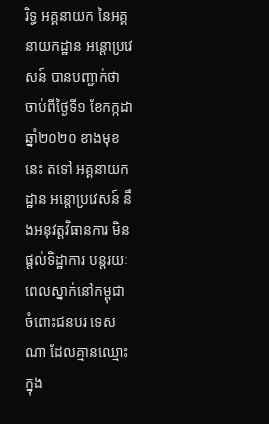រិទ្ធ អគ្គនាយក នៃអគ្គនាយកដ្ឋាន អន្តោប្រវេសន៍ បានបញ្ជាក់ថា ចាប់ពីថ្ងៃទី១ ខែកក្កដា ឆ្នាំ២០២០ ខាងមុខនេះ តទៅ អគ្គនាយកដ្ឋាន អន្តោប្រវេសន៍ នឹងអនុវត្តវិធានការ មិនផ្តល់ទិដ្ឋាការ បន្តរយៈពេលស្នាក់នៅកម្ពុជា ចំពោះជនបរ ទេសណា ដែលគ្មានឈ្មោះក្នុង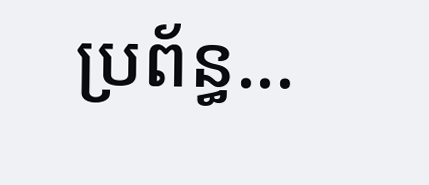ប្រព័ន្ធ...